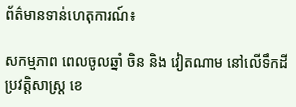ព័ត៌មានទាន់ហេតុការណ៍៖

សកម្មភាព ពេលចូលឆ្នាំ ចិន និង វៀតណាម នៅលើទឹកដីប្រវត្តិសាស្ត្រ ខេ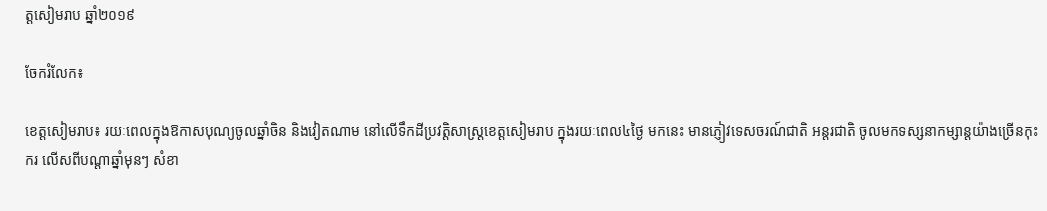ត្តសៀមរាប ឆ្នាំ២០១៩

ចែករំលែក៖

ខេត្តសៀមរាប៖ រយៈពេលក្នុងឱកាសបុណ្យចូលឆ្នាំចិន និងវៀតណាម នៅលើទឹកដីប្រវត្តិសាស្ត្រខេត្តសៀមរាប ក្នុងរយៈពេល៤ថ្ងៃ មកនេះ មានភ្ញៀវទេសចរណ៍ជាតិ អន្តរជាតិ ចូលមកទស្សនាកម្សាន្តយ៉ាងច្រើនកុះករ លើសពីបណ្តាឆ្នាំមុនៗ សំខា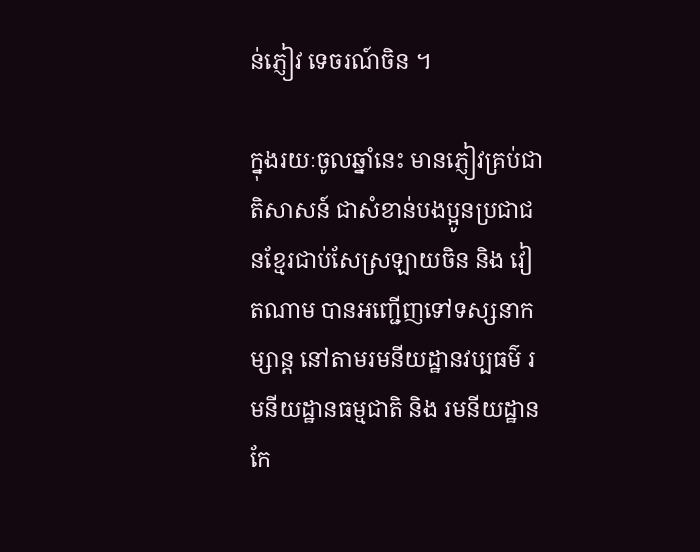ន់ភ្ញៀវ ទេចរណ៍ចិន ។

ក្នុងរយៈចូលឆ្នាំនេះ មានភ្ញៀវគ្រប់ជាតិសាសន៍ ជាសំខាន់បងប្អូនប្រជាជនខែ្មរជាប់សែស្រឡាយចិន និង វៀតណាម បានអញ្ជើញទៅទស្សនាកម្សាន្ត នៅតាមរមនីយដ្ឋានវប្បធម៌ រមនីយដ្ឋានធម្មជាតិ និង រមនីយដ្ឋានកែ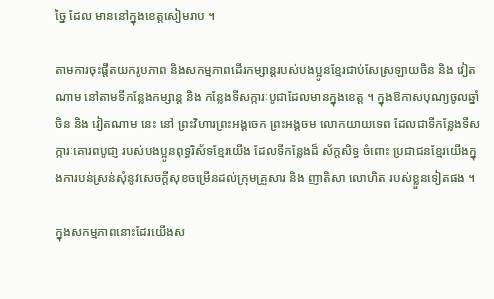ច្នៃ ដែល មាននៅក្នុងខេត្តសៀមរាប ។

តាមការចុះផ្តឹតយករូបភាព និងសកម្មភាពដើរកម្សាន្តរបស់បងប្អូនខែ្មរជាប់សែស្រឡាយចិន និង វៀតណាម នៅតាមទីកន្លែងកម្សាន្ត និង កន្លែងទីសក្ការៈបូជាដែលមានក្នុងខេត្ត ។ ក្នុងឱកាសបុណ្យចូលឆ្នាំចិន និង វៀតណាម នេះ នៅ ព្រះវិហារព្រះអង្គចេក ព្រះអង្គចម លោកយាយទេព ដែលជាទីកន្លែងទីសក្ការៈគោរពបូជា្ញ របស់បងប្អូនពុទ្ធរិស័ទខែ្មរយើង ដែលទីកន្លែងដ៏ ស័ក្តសិទ្ធ ចំពោះ ប្រជាជនខ្មែរយើងក្នុងការបន់ស្រន់សុំនូវសេចក្តីសុខចម្រើនដល់ក្រុមគ្រួសារ និង ញាតិសា លោហិត របស់ខ្លួនទៀតផង ។

ក្នុងសកម្មភាពនោះដែរយើងស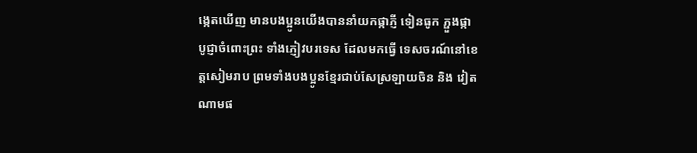ង្កេតឃើញ មានបងប្អូនយើងបាននាំយកផ្កាភ្ញី ទៀនធូក ភ្ផួងផ្កា បូជ្ញាចំពោះព្រះ ទាំងភ្ញៀវបរទេស ដែលមកធ្វើ ទេសចរណ៍នៅខេត្តសៀមរាប ព្រមទាំងបងប្អូនខែ្មរជាប់សែស្រឡាយចិន និង វៀតណាមផ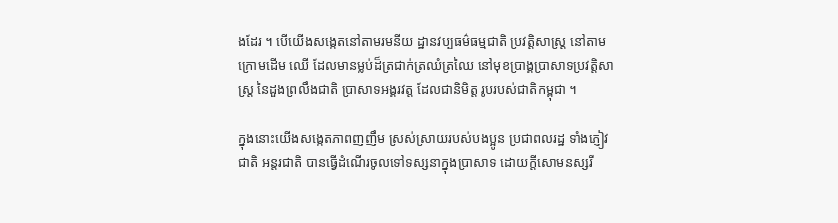ងដែរ ។ បើយើងសង្កេតនៅតាមរមនីយ ដ្ឋានវប្បធម៌ធម្មជាតិ ប្រវត្តិសាស្ត្រ នៅតាមក្រោមដើម ឈើ ដែលមានម្លប់ដ៏ត្រជាក់ត្រឈំត្រឈៃ នៅមុខប្រាង្គប្រាសាទប្រវត្តិសាស្ត្រ នៃដួងព្រលឹងជាតិ ប្រាសាទអង្គរវត្ត ដែលជានិមិត្ត រូបរបស់ជាតិកម្ពុជា ។

ក្នុងនោះយើងសង្កេតភាពញញឹម ស្រស់ស្រាយរបស់បងប្អូន ប្រជាពលរដ្ឋ ទាំងភ្ញៀវជាតិ អន្តរជាតិ បានធ្វើដំណើរចូលទៅទស្សនាក្នុងប្រាសាទ ដោយក្តីសោមនស្សរី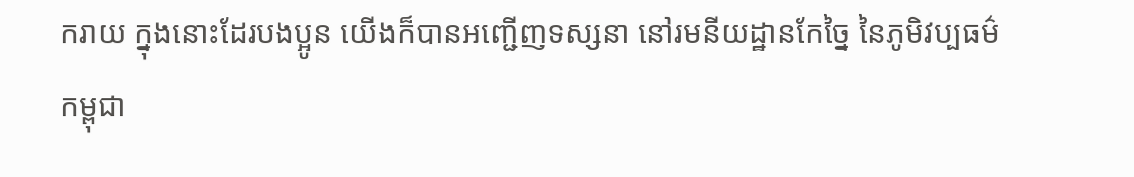ករាយ ក្នុងនោះដែរបងប្អូន យើងក៏បានអញ្ជើញទស្សនា នៅរមនីយដ្ឋានកែច្នៃ នៃភូមិវប្បធម៌កម្ពុជា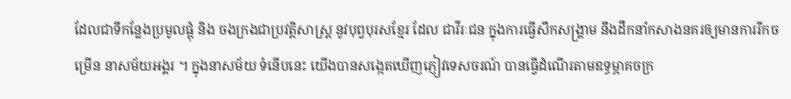ដែលជាទីកន្លែងប្រមូលផ្តុំ និង ចងក្រងជាប្រវត្តិសាស្ត្រ នូវបុព្វបុរសខ្មែរ ដែល ជាវីរៈជន ក្នុងការធ្វើសឹកសង្គ្រាម នឹងដឹកនាំកសាងនគរឲ្យមានការរីកចម្រើន នាសម័យអង្គរ ។ ក្នុងនាសម័យ ទំនើបនេះ យើងបានសង្កេតឃើញភ្ញៀវទេសចរណ៍ បានធ្វើដំណើរតាមឧទ្ធម្ភាគចក្រ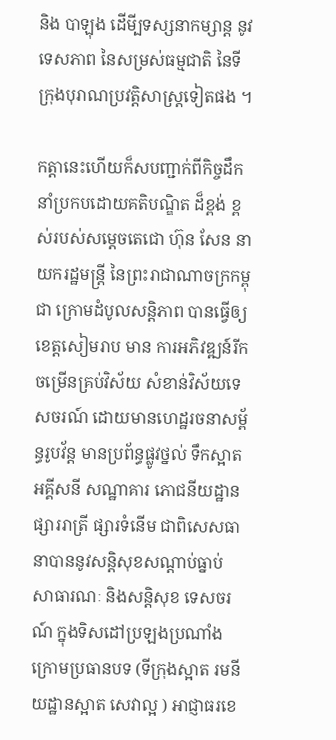និង បាឡុង ដើមី្បទស្សនាកម្សាន្ត នូវទេសភាព នៃសម្រស់ធម្មជាតិ នៃទីក្រុងបុរាណប្រវត្តិសាស្ត្រទៀតផង ។

កត្តានេះហើយក៏សបញ្ជាក់ពីកិច្ចដឹកនាំប្រកបដោយគតិបណ្ឌិត ដ៏ខ្ពង់ ខ្ពស់របស់សម្តេចតេជោ ហ៊ុន សែន នាយករដ្ឋមន្ត្រី នៃព្រះរាជាណាចក្រកម្ពុជា ក្រោមដំបូលសន្តិភាព បានធ្វើឲ្យខេត្តសៀមរាប មាន ការអភិវឌ្ឍន៍រីកចម្រើនគ្រប់វិស័យ សំខាន់វិស័យទេសចរណ៍ ដោយមានហេដ្ឋរចនាសម្ព័ន្ធរូបវ័ន្ត មានប្រព័ន្ធផ្លូវថ្នល់ ទឹកស្អាត អគ្គីសនី សណ្ឋាគារ ភោជនីយដ្ឋាន ផ្សាររាត្រី ផ្សារទំនើម ជាពិសេសធានាបាននូវសន្តិសុខសណ្តាប់ធ្នាប់ សាធារណៈ និងសន្តិសុខ ទេសចរណ៍ ក្នុងទិសដៅប្រឡងប្រណាំង ក្រោមប្រធានបទ (ទីក្រុងស្អាត រមនីយដ្ឋានស្អាត សេវាល្អ ) អាជ្ញាធរខេ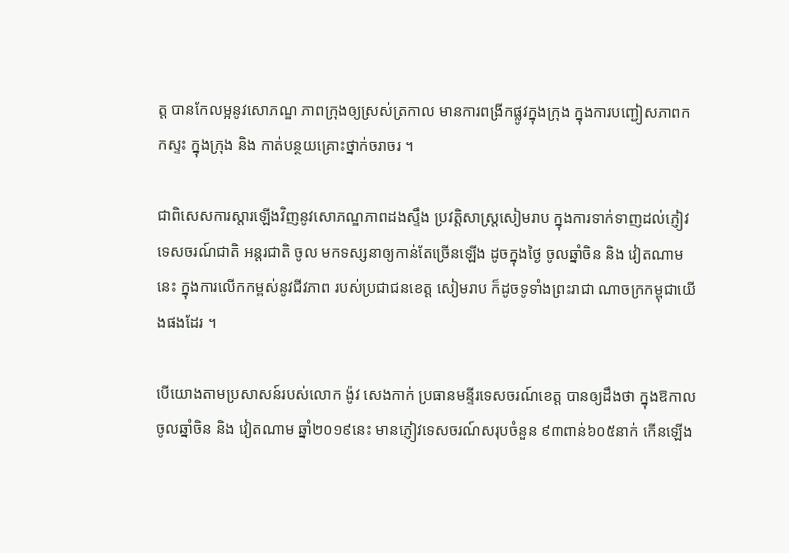ត្ត បានកែលម្អនូវសោភណ្ឌ ភាពក្រុងឲ្យស្រស់ត្រកាល មានការពង្រីកផ្លូវក្នុងក្រុង ក្នុងការបញ្ជៀសភាពកកស្ទះ ក្នុងក្រុង និង កាត់បន្ថយគ្រោះថ្នាក់ចរាចរ ។

ជាពិសេសការស្តារឡើងវិញនូវសោភណ្ឌភាពដងស្ទឹង ប្រវត្តិសាស្ត្រសៀមរាប ក្នុងការទាក់ទាញដល់ភ្ញៀវទេសចរណ៍ជាតិ អន្តរជាតិ ចូល មកទស្សនាឲ្យកាន់តែច្រើនឡើង ដូចក្នុងថ្ងៃ ចូលឆ្នាំចិន និង វៀតណាមនេះ ក្នុងការលើកកម្ពស់នូវជីវភាព របស់ប្រជាជនខេត្ត សៀមរាប ក៏ដូចទូទាំងព្រះរាជា ណាចក្រកម្ពុជាយើងផងដែរ ។

បើយោងតាមប្រសាសន៍របស់លោក ង៉ូវ សេងកាក់ ប្រធានមន្ទីរទេសចរណ៍ខេត្ត បានឲ្យដឹងថា ក្នុងឱកាលចូលឆ្នាំចិន និង វៀតណាម ឆ្នាំ២០១៩នេះ មានភ្ញៀវទេសចរណ៍សរុបចំនួន ៩៣ពាន់៦០៥នាក់ កើនឡើង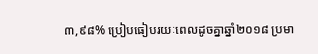៣,៩៨% ប្រៀបធៀបរយៈពេលដូចគ្នាឆ្នាំ២០១៨ ប្រមា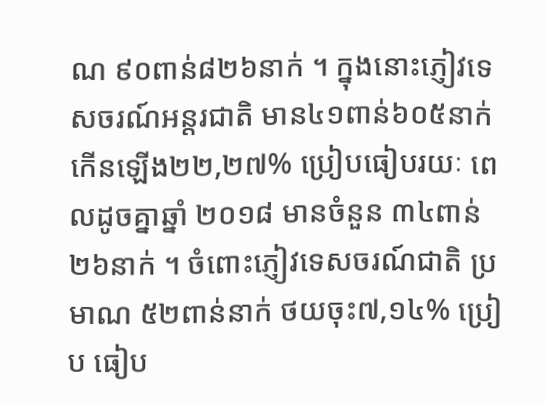ណ ៩០ពាន់៨២៦នាក់ ។ ក្នុងនោះភ្ញៀវទេសចរណ៍អន្តរជាតិ មាន៤១ពាន់៦០៥នាក់ កើនឡើង២២,២៧% ប្រៀបធៀបរយៈ ពេលដូចគ្នាឆ្នាំ ២០១៨ មានចំនួន ៣៤ពាន់២៦នាក់ ។ ចំពោះភ្ញៀវទេសចរណ៍ជាតិ ប្រមាណ ៥២ពាន់នាក់ ថយចុះ៧,១៤% ប្រៀប ធៀប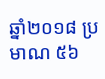ឆ្នាំ២០១៨ ប្រមាណ ៥៦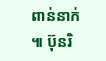ពាន់នាក់ ៕ ប៊ុនរិ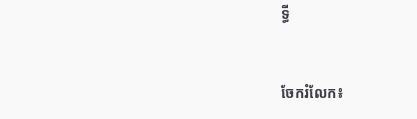ទ្ធី


ចែករំលែក៖